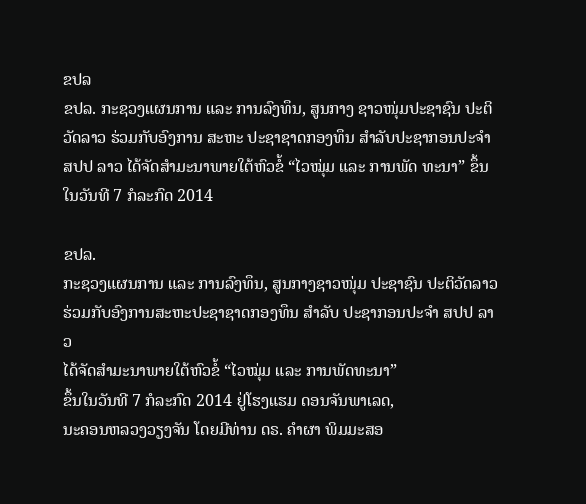ຂປລ
ຂປລ. ກະຊວງແຜນການ ແລະ ການລົງທຶນ, ສູນກາງ ຊາວໜຸ່ມປະຊາຊົນ ປະຕິວັດລາວ ຮ່ວມກັບອົງການ ສະຫະ ປະຊາຊາດກອງທຶນ ສຳລັບປະຊາກອນປະຈຳ ສປປ ລາວ ໄດ້ຈັດສຳມະນາພາຍໃຕ້ຫົວຂໍ້ “ໄວໝຸ່ມ ແລະ ການພັດ ທະນາ” ຂຶ້ນໃນວັນທີ 7 ກໍລະກົດ 2014

ຂປລ.
ກະຊວງແຜນການ ແລະ ການລົງທຶນ, ສູນກາງຊາວໜຸ່ມ ປະຊາຊົນ ປະຕິວັດລາວ
ຮ່ວມກັບອົງການສະຫະປະຊາຊາດກອງທຶນ ສຳລັບ ປະຊາກອນປະຈຳ ສປປ ລາວ
ໄດ້ຈັດສຳມະນາພາຍໃຕ້ຫົວຂໍ້ “ໄວໝຸ່ມ ແລະ ການພັດທະນາ”
ຂຶ້ນໃນວັນທີ 7 ກໍລະກົດ 2014 ຢູ່ໂຮງແຮມ ດອນຈັນພາເລດ,
ນະຄອນຫລວງວຽງຈັນ ໂດຍມີທ່ານ ດຣ. ຄຳຜາ ພິມມະສອ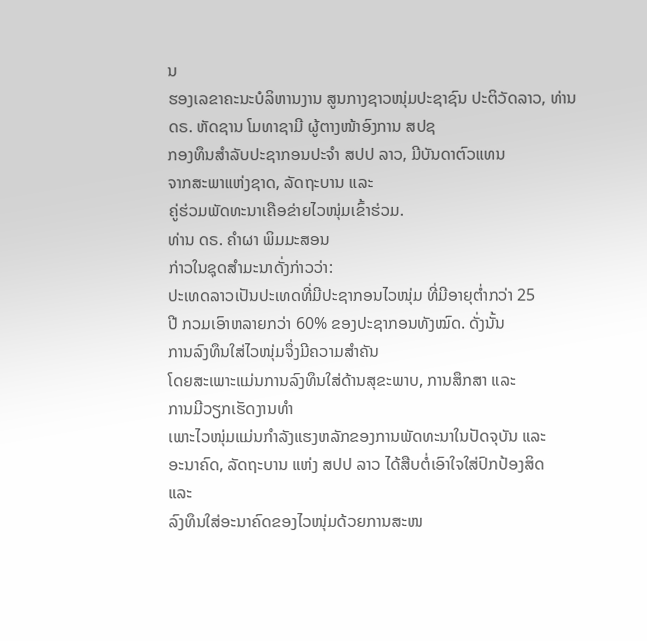ນ
ຮອງເລຂາຄະນະບໍລິຫານງານ ສູນກາງຊາວໜຸ່ມປະຊາຊົນ ປະຕິວັດລາວ, ທ່ານ
ດຣ. ຫັດຊານ ໂມທາຊາມີ ຜູ້ຕາງໜ້າອົງການ ສປຊ
ກອງທຶນສຳລັບປະຊາກອນປະຈຳ ສປປ ລາວ, ມີບັນດາຕົວແທນ
ຈາກສະພາແຫ່ງຊາດ, ລັດຖະບານ ແລະ
ຄູ່ຮ່ວມພັດທະນາເຄືອຂ່າຍໄວໜຸ່ມເຂົ້າຮ່ວມ.
ທ່ານ ດຣ. ຄຳຜາ ພິມມະສອນ
ກ່າວໃນຊຸດສຳມະນາດັ່ງກ່າວວ່າ:
ປະເທດລາວເປັນປະເທດທີ່ມີປະຊາກອນໄວໜຸ່ມ ທີ່ມີອາຍຸຕ່ຳກວ່າ 25
ປີ ກວມເອົາຫລາຍກວ່າ 60% ຂອງປະຊາກອນທັງໝົດ. ດັ່ງນັ້ນ
ການລົງທຶນໃສ່ໄວໜຸ່ມຈຶ່ງມີຄວາມສຳຄັນ
ໂດຍສະເພາະແມ່ນການລົງທຶນໃສ່ດ້ານສຸຂະພາບ, ການສຶກສາ ແລະ
ການມີວຽກເຮັດງານທຳ
ເພາະໄວໜຸ່ມແມ່ນກຳລັງແຮງຫລັກຂອງການພັດທະນາໃນປັດຈຸບັນ ແລະ
ອະນາຄົດ, ລັດຖະບານ ແຫ່ງ ສປປ ລາວ ໄດ້ສືບຕໍ່ເອົາໃຈໃສ່ປົກປ້ອງສິດ
ແລະ
ລົງທຶນໃສ່ອະນາຄົດຂອງໄວໜຸ່ມດ້ວຍການສະໜ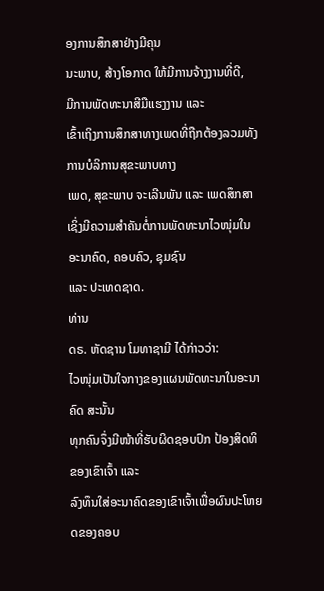ອງການສຶກສາຢ່າງມີຄຸນ
ນະພາບ, ສ້າງໂອກາດ ໃຫ້ມີການຈ້າງງານທີ່ດີ,
ມີການພັດທະນາສີມືແຮງງານ ແລະ
ເຂົ້າເຖິງການສຶກສາທາງເພດທີ່ຖືກຕ້ອງລວມທັງການບໍລິການສຸຂະພາບທາງ
ເພດ, ສຸຂະພາບ ຈະເລີນພັນ ແລະ ເພດສຶກສາ
ເຊິ່ງມີຄວາມສຳຄັນຕໍ່ການພັດທະນາໄວໜຸ່ມໃນອະນາຄົດ, ຄອບຄົວ, ຊຸມຊົນ
ແລະ ປະເທດຊາດ.
ທ່ານ
ດຣ. ຫັດຊານ ໂມທາຊາມີ ໄດ້ກ່າວວ່າ:
ໄວໜຸ່ມເປັນໃຈກາງຂອງແຜນພັດທະນາໃນອະນາຄົດ ສະນັ້ນ
ທຸກຄົນຈຶ່ງມີໜ້າທີ່ຮັບຜິດຊອບປົກ ປ້ອງສິດທິຂອງເຂົາເຈົ້າ ແລະ
ລົງທຶນໃສ່ອະນາຄົດຂອງເຂົາເຈົ້າເພື່ອຜົນປະໂຫຍດຂອງຄອບ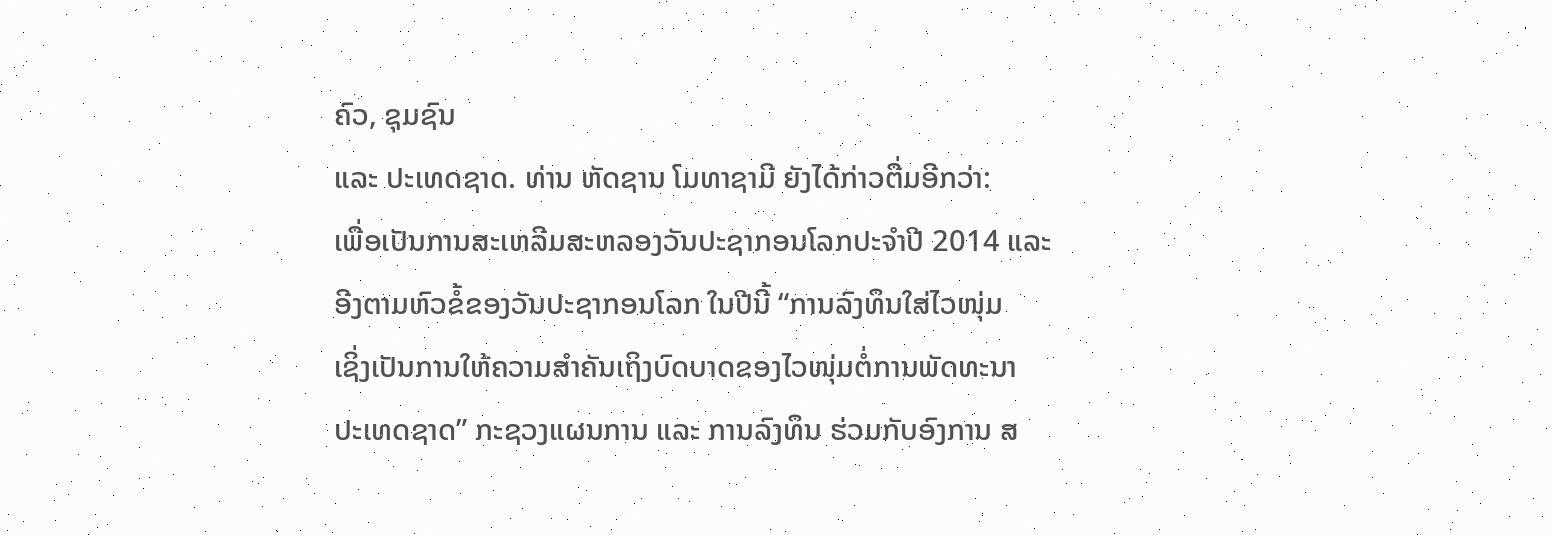ຄົວ, ຊຸມຊົນ
ແລະ ປະເທດຊາດ. ທ່ານ ຫັດຊານ ໂມທາຊາມີ ຍັງໄດ້ກ່າວຕື່ມອີກວ່າ:
ເພື່ອເປັນການສະເຫລີມສະຫລອງວັນປະຊາກອນໂລກປະຈຳປີ 2014 ແລະ
ອີງຕາມຫົວຂໍ້ຂອງວັນປະຊາກອນໂລກ ໃນປີນີ້ “ການລົງທຶນໃສ່ໄວໜຸ່ມ
ເຊິ່ງເປັນການໃຫ້ຄວາມສຳຄັນເຖິງບົດບາດຂອງໄວໜຸ່ມຕໍ່ການພັດທະນາ
ປະເທດຊາດ” ກະຊວງແຜນການ ແລະ ການລົງທຶນ ຮ່ວມກັບອົງການ ສ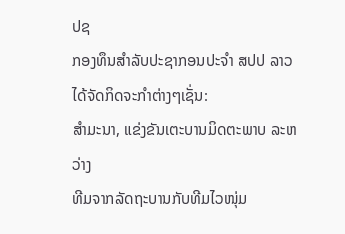ປຊ
ກອງທຶນສຳລັບປະຊາກອນປະຈຳ ສປປ ລາວ ໄດ້ຈັດກິດຈະກຳຕ່າງໆເຊັ່ນ:
ສຳມະນາ, ແຂ່ງຂັນເຕະບານມິດຕະພາບ ລະຫວ່າງ
ທີມຈາກລັດຖະບານກັບທີມໄວໜຸ່ມ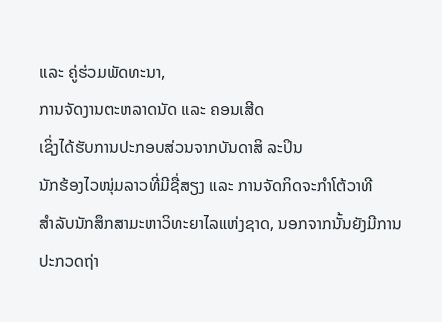ແລະ ຄູ່ຮ່ວມພັດທະນາ,
ການຈັດງານຕະຫລາດນັດ ແລະ ຄອນເສີດ
ເຊິ່ງໄດ້ຮັບການປະກອບສ່ວນຈາກບັນດາສິ ລະປິນ
ນັກຮ້ອງໄວໜຸ່ມລາວທີ່ມີຊື່ສຽງ ແລະ ການຈັດກິດຈະກໍາໂຕ້ວາທີ
ສຳລັບນັກສຶກສາມະຫາວິທະຍາໄລແຫ່ງຊາດ, ນອກຈາກນັ້ນຍັງມີການ
ປະກວດຖ່າ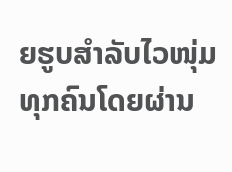ຍຮູບສຳລັບໄວໜຸ່ມທຸກຄົນໂດຍຜ່ານ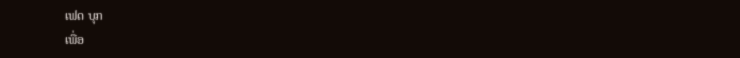ເຟດ ບຸກ
ເພື່ອ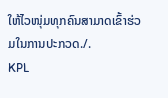ໃຫ້ໄວໜຸ່ມທຸກຄົນສາມາດເຂົ້າຮ່ວມໃນການປະກວດ./.
KPL